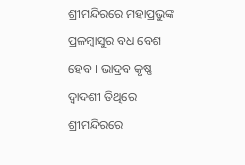ଶ୍ରୀମନ୍ଦିରରେ ମହାପ୍ରଭୁଙ୍କ ପ୍ରଳମ୍ବାସୁର ବଧ ବେଶ ହେବ । ଭାଦ୍ରବ କୃଷ୍ଣ ଦ୍ୱାଦଶୀ ତିଥିରେ ଶ୍ରୀମନ୍ଦିରରେ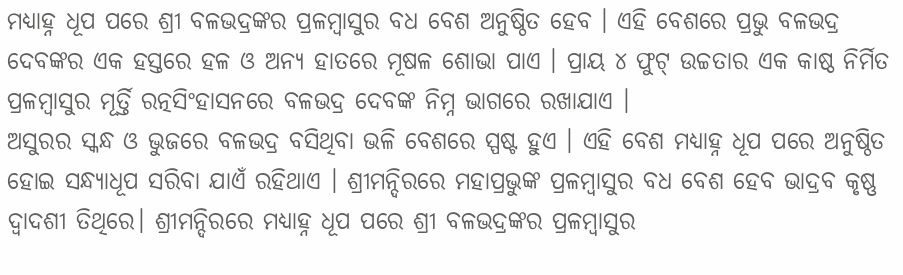ମଧ୍ୟାହ୍ନ ଧୂପ ପରେ ଶ୍ରୀ ବଳଭଦ୍ରଙ୍କର ପ୍ରଳମ୍ବାସୁର ବଧ ବେଶ ଅନୁଷ୍ଠିତ ହେବ । ଏହି ବେଶରେ ପ୍ରଭୁ ବଳଭଦ୍ର ଦେବଙ୍କର ଏକ ହସ୍ତରେ ହଳ ଓ ଅନ୍ୟ ହାତରେ ମୂଷଳ ଶୋଭା ପାଏ । ପ୍ରାୟ ୪ ଫୁଟ୍ ଉଚ୍ଚତାର ଏକ କାଷ୍ଠ ନିର୍ମିତ ପ୍ରଳମ୍ବାସୁର ମୂର୍ତ୍ତି ରତ୍ନସିଂହାସନରେ ବଳଭଦ୍ର ଦେବଙ୍କ ନିମ୍ନ ଭାଗରେ ରଖାଯାଏ ।
ଅସୁରର ସ୍କନ୍ଧ ଓ ଭୁଜରେ ବଳଭଦ୍ର ବସିଥିବା ଭଳି ବେଶରେ ସ୍ପଷ୍ଟ ହୁଏ । ଏହି ବେଶ ମଧ୍ୟାହ୍ନ ଧୂପ ପରେ ଅନୁଷ୍ଠିତ ହୋଇ ସନ୍ଧ୍ୟାଧୂପ ସରିବା ଯାଏଁ ରହିଥାଏ । ଶ୍ରୀମନ୍ଦିରରେ ମହାପ୍ରଭୁଙ୍କ ପ୍ରଳମ୍ବାସୁର ବଧ ବେଶ ହେବ ଭାଦ୍ରବ କୃଷ୍ଣ ଦ୍ୱାଦଶୀ ତିଥିରେ। ଶ୍ରୀମନ୍ଦିରରେ ମଧ୍ୟାହ୍ନ ଧୂପ ପରେ ଶ୍ରୀ ବଳଭଦ୍ରଙ୍କର ପ୍ରଳମ୍ବାସୁର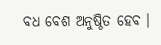ବଧ ବେଶ ଅନୁଷ୍ଠିତ ହେବ ।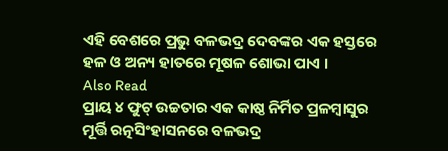ଏହି ବେଶରେ ପ୍ରଭୁ ବଳଭଦ୍ର ଦେବଙ୍କର ଏକ ହସ୍ତରେ ହଳ ଓ ଅନ୍ୟ ହାତରେ ମୂଷଳ ଶୋଭା ପାଏ ।
Also Read
ପ୍ରାୟ ୪ ଫୁଟ୍ ଉଚ୍ଚତାର ଏକ କାଷ୍ଠ ନିର୍ମିତ ପ୍ରଳମ୍ବାସୁର ମୂର୍ତ୍ତି ରତ୍ନସିଂହାସନରେ ବଳଭଦ୍ର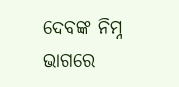ଦେବଙ୍କ ନିମ୍ନ ଭାଗରେ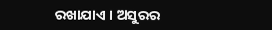ରଖାଯାଏ । ଅସୁରର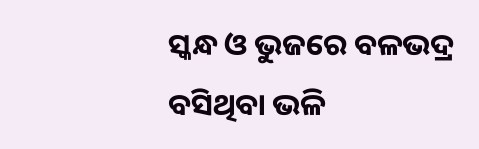ସ୍କନ୍ଧ ଓ ଭୁଜରେ ବଳଭଦ୍ର ବସିଥିବା ଭଳି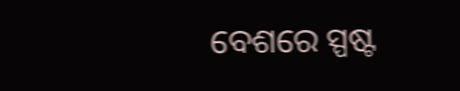ବେଶରେ ସ୍ପଷ୍ଟ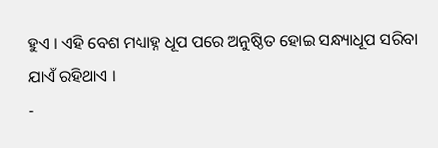ହୁଏ । ଏହି ବେଶ ମଧ୍ୟାହ୍ନ ଧୂପ ପରେ ଅନୁଷ୍ଠିତ ହୋଇ ସନ୍ଧ୍ୟାଧୂପ ସରିବା ଯାଏଁ ରହିଥାଏ ।
-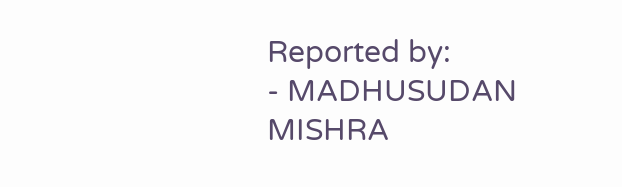Reported by:
- MADHUSUDAN MISHRA